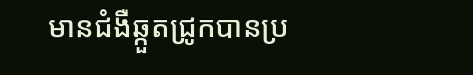មានជំងឺឆ្កួតជ្រូកបានប្រ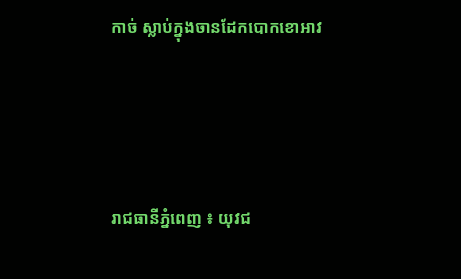កាច់ ស្លាប់ក្នុងចានដែកបោកខោអាវ




រាជធានីភ្នំពេញ ៖ យុវជ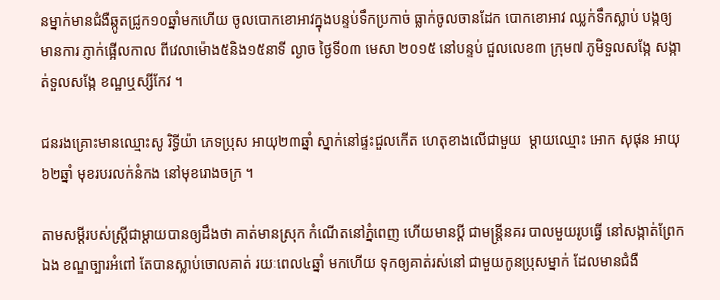នម្នាក់មានជំងឺឆ្កូតជ្រូក១០ឆ្នាំមកហើយ ចូលបោកខោអាវក្នុងបន្ទប់ទឹកប្រកាច់ ធ្លាក់ចូលចានដែក បោកខោអាវ ឈ្លក់ទឹកស្លាប់ បង្កឲ្យមានការ ភ្ញាក់ផ្អើលកាល ពីវេលាម៉ោង៥និង១៥នាទី ល្ងាច ថ្ងៃទី០៣ មេសា ២០១៥ នៅបន្ទប់ ជួលលេខ៣ ក្រុម៧ ភូមិទួលសង្កែ សង្កាត់ទួលសង្កែ ខណ្ឋឬស្សីកែវ ។

ជនរងគ្រោះមានឈ្មោះសូ រិទ្ធីយ៉ា ភេទប្រុស អាយុ២៣ឆ្នាំ ស្នាក់នៅផ្ទះជួលកើត ហេតុខាងលើជាមួយ  ម្តាយឈ្មោះ អោក សុផុន អាយុ៦២ឆ្នាំ មុខរបរលក់នំកង នៅមុខរោងចក្រ ។

តាមសម្តីរបស់ស្ត្រីជាម្តាយបានឲ្យដឹងថា គាត់មានស្រុក កំណើតនៅភ្នំពេញ ហើយមានប្តី ជាមន្ត្រីនគរ បាលមួយរូបធ្វើ នៅសង្កាត់ព្រែកឯង ខណ្ឌច្បារអំពៅ តែបានស្លាប់ចោលគាត់ រយៈពេល៤ឆ្នាំ មកហើយ ទុកឲ្យគាត់រស់នៅ ជាមួយកូនប្រុសម្នាក់ ដែលមានជំងឺ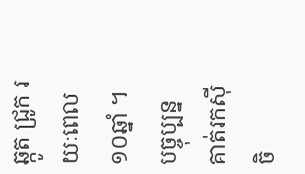ឆ្កូត ជ្រូក រយៈពេល ១០ឆ្នាំ ។ បច្ចុប្បន្នគាត់រកស៊ី ចិ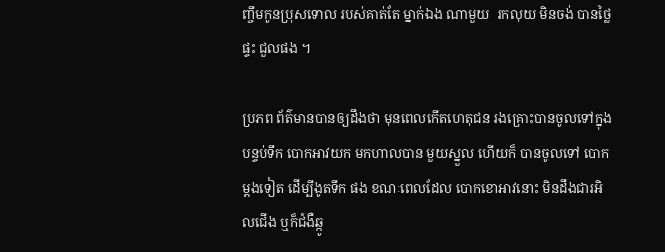ញ្ចឹមកូនប្រុសទោល របស់គាត់តែ ម្នាក់ឯង ណាមួយ  រកលុយ មិនចង់ បានថ្លៃផ្ទះ ជួលផង ។

ប្រភព ព័ត៌មានបានឲ្យដឹងថា មុនពេលកើតហេតុជន រងគ្រោះបានចូលទៅក្នុងបន្ទប់ទឹក បោកអាវយក មកហាលបាន មួយស្នួល ហើយក៏ បានចូលទៅ បោកម្តងទៀត ដើម្បីងូតទឹក ផង ខណៈពេលដែល បោកខោអាវនោះ មិនដឹងជារអិលជើង ឬក៏ជំងឺឆ្កូ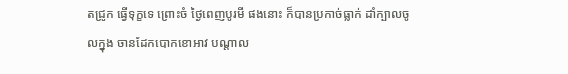តជ្រូក ធ្វើទុក្ខទេ ព្រោះចំ ថ្ងៃពេញបូរមី ផងនោះ ក៏បានប្រកាច់ធ្លាក់ ដាំក្បាលចូលក្នុង ចានដែកបោកខោអាវ បណ្តាល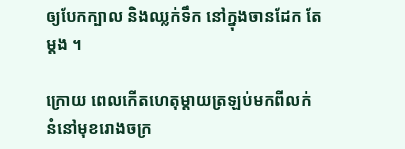ឲ្យបែកក្បាល និងឈ្លក់ទឹក នៅក្នុងចានដែក តែម្តង ។

ក្រោយ ពេលកើតហេតុម្តាយត្រឡប់មកពីលក់នំនៅមុខរោងចក្រ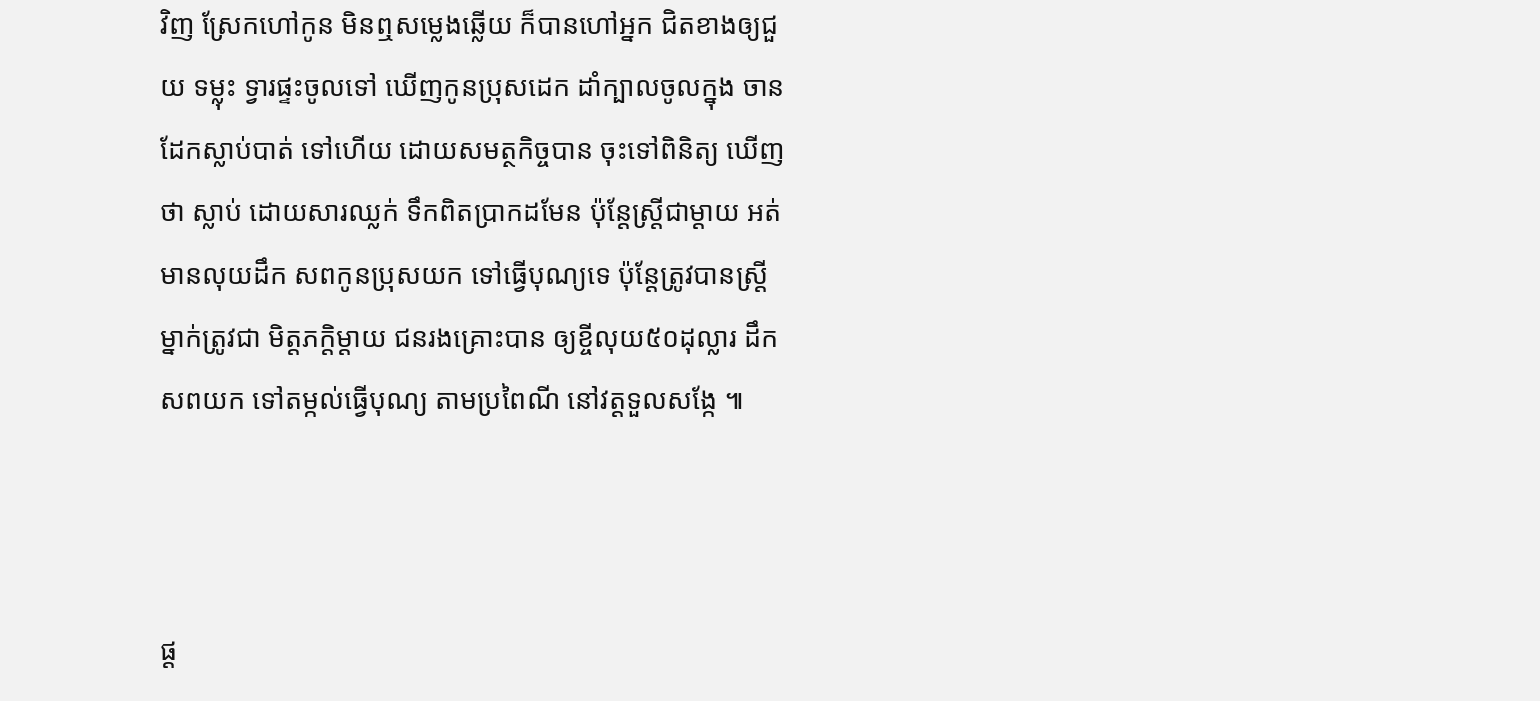វិញ ស្រែកហៅកូន មិនឮសម្លេងឆ្លើយ ក៏បានហៅអ្នក ជិតខាងឲ្យជួយ ទម្លុះ ទ្វារផ្ទះចូលទៅ ឃើញកូនប្រុសដេក ដាំក្បាលចូលក្នុង ចានដែកស្លាប់បាត់ ទៅហើយ ដោយសមត្ថកិច្ចបាន ចុះទៅពិនិត្យ ឃើញថា ស្លាប់ ដោយសារឈ្លក់ ទឹកពិតប្រាកដមែន ប៉ុន្តែស្ត្រីជាម្តាយ អត់មានលុយដឹក សពកូនប្រុសយក ទៅធ្វើបុណ្យទេ ប៉ុន្តែត្រូវបានស្ត្រី ម្នាក់ត្រូវជា មិត្តភក្តិម្តាយ ជនរងគ្រោះបាន ឲ្យខ្ចីលុយ៥០ដុល្លារ ដឹកសពយក ទៅតម្កល់ធ្វើបុណ្យ តាមប្រពៃណី នៅវត្តទួលសង្កែ ៕



ផ្ត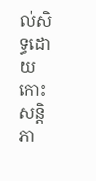ល់សិទ្ធដោយ កោះសន្តិភា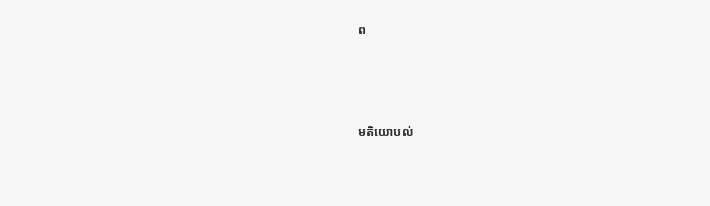ព




មតិយោបល់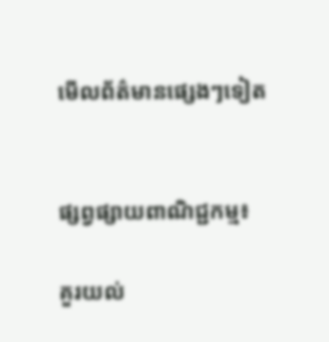មើលព័ត៌មានផ្សេងៗទៀត


ផ្សព្វផ្សាយពាណិជ្ជកម្ម៖

គួរយល់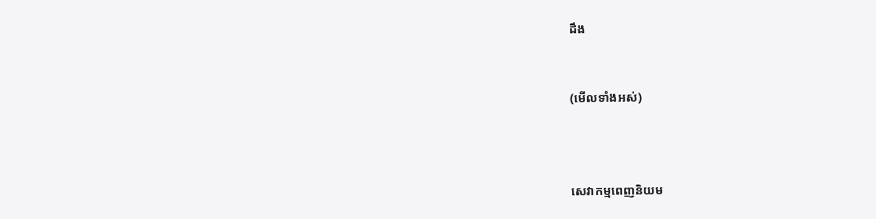ដឹង


(មើលទាំងអស់)



សេវាកម្មពេញនិយម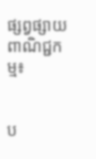ផ្សព្វផ្សាយពាណិជ្ជកម្ម៖


ប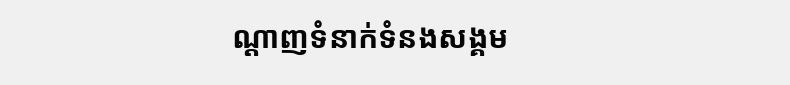ណ្តាញទំនាក់ទំនងសង្គម